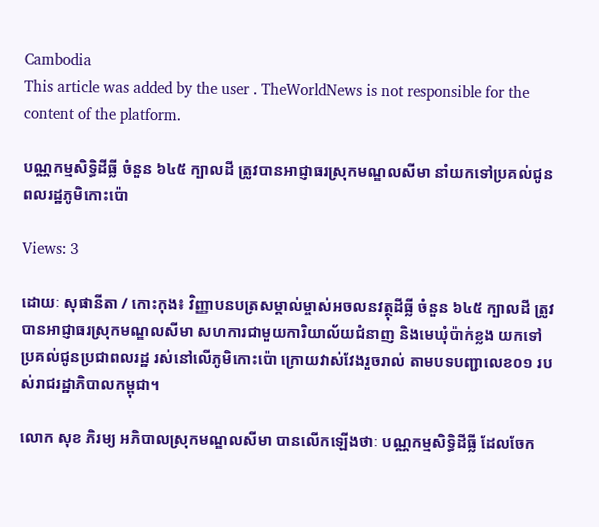Cambodia
This article was added by the user . TheWorldNews is not responsible for the content of the platform.

បណ្ណកម្មសិទ្ធិដីធ្លី ចំនួន ៦៤៥ ក្បាលដី ត្រូវបានអាជ្ញាធរស្រុកមណ្ឌលសីមា នាំយកទៅប្រគល់ជូនពលរដ្ឋភូមិកោះប៉ោ

Views: 3

ដោយៈ សុផានីតា / កោះកុង៖ វិញ្ញាបនបត្រសម្គាល់ម្ចាស់អចលនវត្ថុដីធ្លី ចំនួន ៦៤៥ ក្បាលដី ត្រូវបានអាជ្ញាធរស្រុកមណ្ឌលសីមា សហការជាមួយការិយាល័យជំនាញ និងមេឃុំប៉ាក់ខ្លង យកទៅប្រគល់ជូនប្រជាពលរដ្ឋ រស់នៅលើភូមិកោះប៉ោ ក្រោយវាស់វែងរួចរាល់ តាមបទបញ្ជាលេខ០១ របស់រាជរដ្ឋាភិបាលកម្ពុជា។

លោក សុខ ភិរម្យ អភិបាលស្រុកមណ្ឌលសីមា បានលើកឡើងថាៈ បណ្ណកម្មសិទ្ធិដីធ្លី ដែលចែក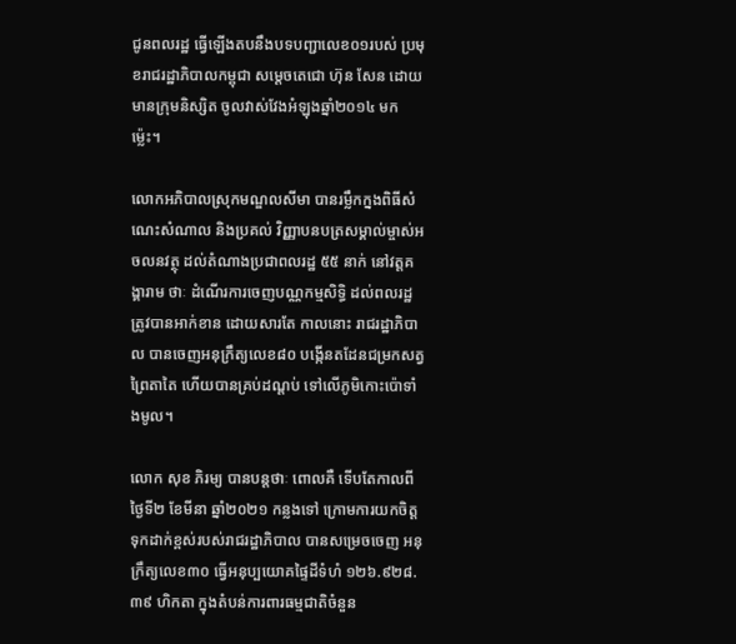ជូនពលរដ្ឋ ធ្វើឡើងតបនឹងបទបញ្ជាលេខ០១របស់ ប្រមុខរាជរដ្ឋាភិបាលកម្ពុជា សម្តេចតេជោ ហ៊ុន សែន ដោយមានក្រុមនិស្សិត ចូលវាស់វែងអំឡុងឆ្នាំ២០១៤ មកម៉្លេះ។

លោកអភិបាលស្រុកមណ្ឌលសីមា បានរម្លឹកក្នងពិធីសំណេះសំណាល និងប្រគល់ វិញ្ញាបនបត្រសម្គាល់ម្ចាស់អចលនវត្ថុ ដល់តំណាងប្រជាពលរដ្ឋ ៥៥ នាក់ នៅវត្តគង្គារាម ថាៈ ដំណើរការចេញបណ្ណកម្មសិទ្ធិ ដល់ពលរដ្ឋ ត្រូវបានអាក់ខាន ដោយសារតែ កាលនោះ រាជរដ្ឋាភិបាល បានចេញអនុក្រឹត្យលេខ៨០ បង្កើនតដែនជម្រកសត្វព្រៃតាតៃ ហើយបានគ្រប់ដណ្តប់ ទៅលើភូមិកោះប៉ោទាំងមូល។

លោក សុខ ភិរម្យ បានបន្តថាៈ ពោលគឺ ទើបតែកាលពីថ្ងៃទី២ ខែមីនា ឆ្នាំ២០២១ កន្លងទៅ ក្រោមការយកចិត្តទុកដាក់ខ្ពស់របស់រាជរដ្ឋាភិបាល បានសម្រេចចេញ អនុក្រឹត្យលេខ៣០ ធ្វើអនុប្បយោគផ្ទៃដីទំហំ ១២៦.៩២៨.៣៩ ហិកតា ក្នុងតំបន់ការពារធម្មជាតិចំនួន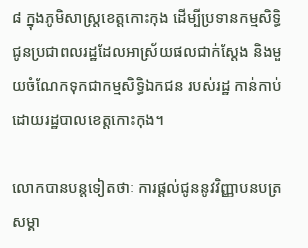៨ ក្នុងភូមិសាស្រ្តខេត្តកោះកុង ដើម្បីប្រទានកម្មសិទ្ធិ ជូនប្រជាពលរដ្ឋដែលអាស្រ័យផលជាក់ស្តែង និងមួយចំណែកទុកជាកម្មសិទ្ធិឯកជន របស់រដ្ឋ កាន់កាប់ដោយរដ្ឋបាលខេត្តកោះកុង។

លោកបានបន្តទៀតថាៈ ការផ្តល់ជូននូវវិញ្ញាបនបត្រសម្គា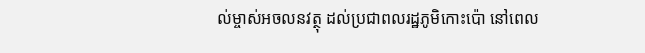ល់ម្ចាស់អចលនវត្ថុ ដល់ប្រជាពលរដ្ឋភូមិកោះប៉ោ នៅពេល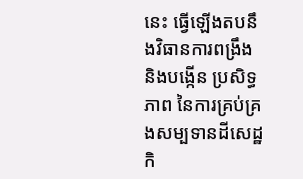នេះ ធ្វើឡើងតបនឹងវិធានការពង្រឹង និងបង្កើន ប្រសិទ្ធភាព នៃការគ្រប់គ្រងសម្បទានដីសេដ្ឋកិ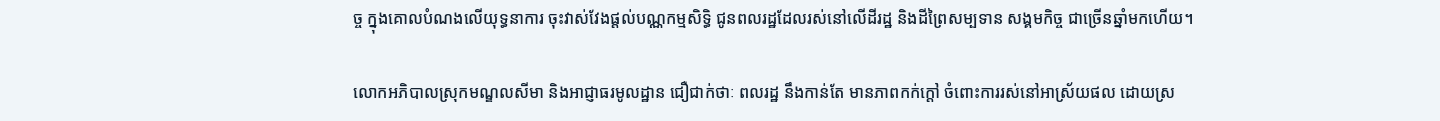ច្ច ក្នុងគោលបំណងលើយុទ្ធនាការ ចុះវាស់វែងផ្តល់បណ្ណកម្មសិទ្ធិ ជូនពលរដ្ឋដែលរស់នៅលើដីរដ្ឋ និងដីព្រៃសម្បទាន សង្គមកិច្ច ជាច្រើនឆ្នាំមកហើយ។

លោកអភិបាលស្រុកមណ្ឌលសីមា និងអាជ្ញាធរមូលដ្ឋាន ជឿជាក់ថាៈ ពលរដ្ឋ នឹងកាន់តែ មានភាពកក់ក្តៅ ចំពោះការរស់នៅអាស្រ័យផល ដោយស្រ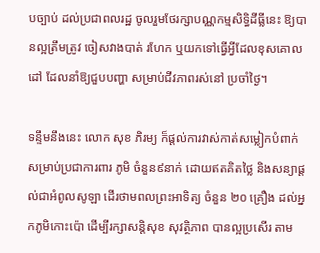បច្បាប់ ដល់ប្រជាពលរដ្ឋ ចូលរួមថែរក្សាបណ្ណកម្មសិទ្ធិដីធ្លីនេះ ឱ្យបានល្អត្រឹមត្រូវ ចៀសវាងបាត់ រហែក ឬយកទៅធ្វើអ្វីដែលខុសគោលដៅ ដែលនាំឱ្យជួបបញ្ហា សម្រាប់ជីវភាពរស់នៅ ប្រចាំថ្ងៃ។

ទន្ទឹមនឹងនេះ លោក សុខ ភិរម្យ ក៏ផ្តល់ការវាស់កាត់សម្លៀកបំពាក់ សម្រាប់ប្រជាការពារ ភូមិ ចំនួន៩នាក់ ដោយឥតគិតថ្លៃ និងសន្យាផ្តល់ជាអំពូលសូឡា ដើរថាមពលព្រះអាទិត្យ ចំនួន ២០ គ្រឿង ដល់អ្នកភូមិកោះប៉ោ ដើម្បីរក្សាសន្តិសុខ សុវត្ថិភាព បានល្អប្រសើរ តាម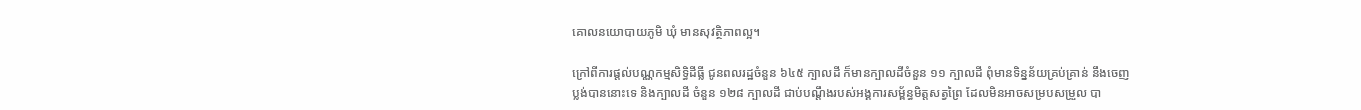គោលនយោបាយភូមិ ឃុំ មានសុវត្ថិភាពល្អ។

ក្រៅពីការផ្តល់បណ្ណកម្មសិទ្ធិដីធ្លី ជូនពលរដ្ឋចំនួន ៦៤៥ ក្បាលដី ក៏មានក្បាលដីចំនួន ១១ ក្បាលដី ពុំមានទិន្នន័យគ្រប់គ្រាន់ នឹងចេញប្លង់បាននោះទេ និងក្បាលដី ចំនួន ១២៨ ក្បាលដី ជាប់បណ្តឹងរបស់អង្គការសម្ព័ន្ធមិត្តសត្វព្រៃ ដែលមិនអាចសម្របសម្រួល បា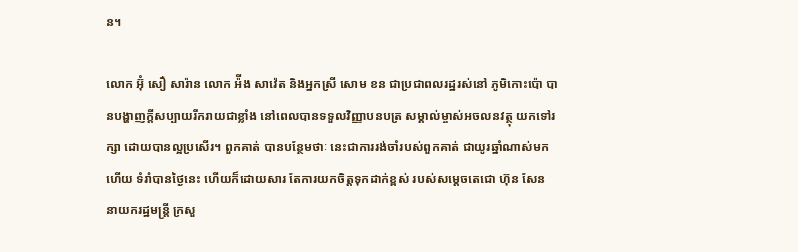ន។

លោក អ៊ុំ សឿ សារ៉ាន លោក អ៉ីង សាវ៉េត និងអ្នកស្រី សោម ខន ជាប្រជាពលរដ្ឋរស់នៅ ភូមិកោះប៉ោ បានបង្ហាញក្តីសប្បាយរីករាយជាខ្លាំង នៅពេលបានទទួលវិញ្ញាបនបត្រ សម្គាល់ម្ចាស់អចលនវត្ថុ យកទៅរក្សា ដោយបានល្អប្រសើរ។ ពួកគាត់ បានបន្ថែមថាៈ នេះជាការរង់ចាំរបស់ពួកគាត់ ជាយូរឆ្នាំណាស់មកហើយ ទំរាំបានថ្ងៃនេះ ហើយក៏ដោយសារ តែការយកចិត្តទុកដាក់ខ្ពស់ របស់សម្តេចតេជោ ហ៊ុន សែន នាយករដ្ឋមន្រ្តី ក្រសួ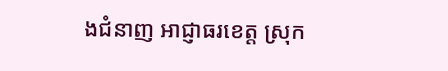ងជំនាញ អាជ្ញាធរខេត្ត ស្រុក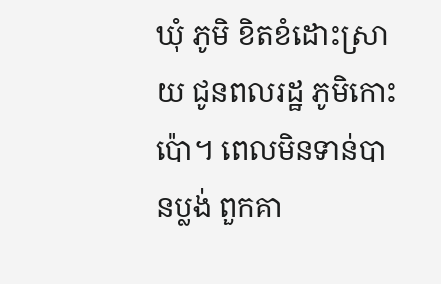ឃុំ ភូមិ ខិតខំដោះស្រាយ ជូនពលរដ្ឋ ភូមិកោះប៉ោ។ ពេលមិនទាន់បានប្លង់ ពួកគា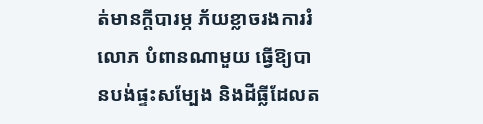ត់មានក្តីបារម្ភ ភ័យខ្លាចរងការរំលោភ បំពានណាមួយ ធ្វើឱ្យបានបង់ផ្ទះសម្បែង និងដីធ្លីដែលត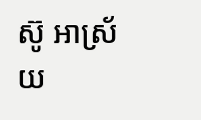ស៊ូ អាស្រ័យ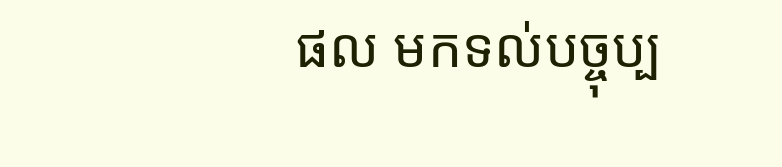ផល មកទល់បច្ចុប្ប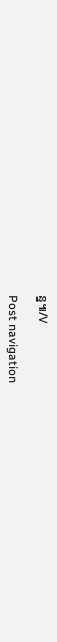ន្ន៕/V

Post navigation